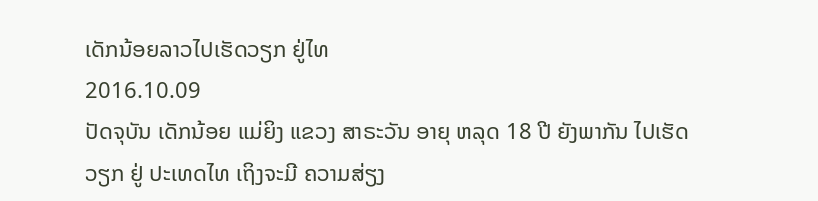ເດັກນ້ອຍລາວໄປເຮັດວຽກ ຢູ່ໄທ
2016.10.09
ປັດຈຸບັນ ເດັກນ້ອຍ ແມ່ຍິງ ແຂວງ ສາຣະວັນ ອາຍຸ ຫລຸດ 18 ປີ ຍັງພາກັນ ໄປເຮັດວຽກ ຢູ່ ປະເທດໄທ ເຖິງຈະມີ ຄວາມສ່ຽງ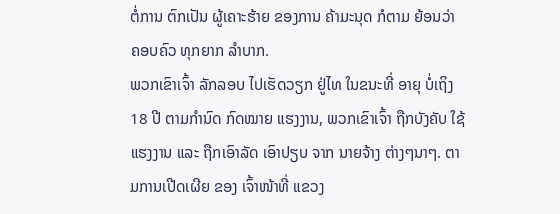ຕໍ່ການ ຕົກເປັນ ຜູ້ເຄາະຮ້າຍ ຂອງການ ຄ້າມະນຸດ ກໍຕາມ ຍ້ອນວ່າ ຄອບຄົວ ທຸກຍາກ ລໍາບາກ.
ພວກເຂົາເຈົ້າ ລັກລອບ ໄປເຮັດວຽກ ຢູ່ໄທ ໃນຂນະທີ່ ອາຍຸ ບໍ່ເຖິງ 18 ປີ ຕາມກໍານົດ ກົດໝາຍ ແຮງງານ, ພວກເຂົາເຈົ້າ ຖືກບັງຄັບ ໃຊ້ແຮງງານ ແລະ ຖືກເອົາລັດ ເອົາປຽບ ຈາກ ນາຍຈ້າງ ຕ່າງໆນາໆ. ຕາມການເປີດເຜີຍ ຂອງ ເຈົ້າໜ້າທີ່ ແຂວງ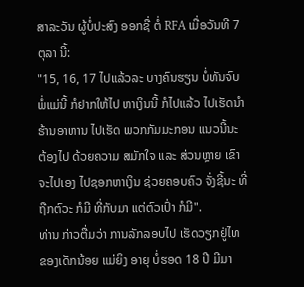ສາລະວັນ ຜູ້ບໍ່ປະສົງ ອອກຊື່ ຕໍ່ RFA ເມື່ອວັນທີ 7 ຕຸລາ ນີ້:
"15, 16, 17 ໄປແລ້ວລະ ບາງຄົນຮຽນ ບໍ່ທັນຈົບ ພໍ່ແມ່ນີ້ ກໍຢາກໃຫ້ໄປ ຫາເງິນນີ້ ກໍໄປແລ້ວ ໄປເຮັດນໍາ ຮ້ານອາຫານ ໄປເຮັດ ພວກກັມມະກອນ ແນວນີ້ນະ ຕ້ອງໄປ ດ້ວຍຄວາມ ສມັກໃຈ ແລະ ສ່ວນຫຼາຍ ເຂົາຈະໄປເອງ ໄປຊອກຫາເງິນ ຊ່ວຍຄອບຄົວ ຈັ່ງຊີ້ນະ ທີ່ຖືກຕົວະ ກໍມີ ທີ່ກັບມາ ແຕ່ຕົວເປົ່າ ກໍມີ".
ທ່ານ ກ່າວຕື່ມວ່າ ການລັກລອບໄປ ເຮັດວຽກຢູ່ໄທ ຂອງເດັກນ້ອຍ ແມ່ຍິງ ອາຍຸ ບໍ່ຮອດ 18 ປີ ມີມາ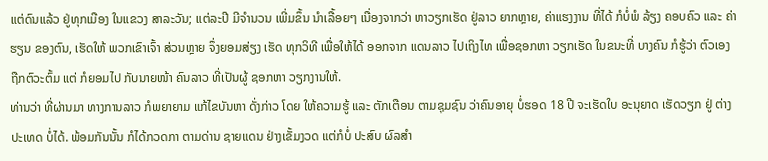ແຕ່ດົນແລ້ວ ຢູ່ທຸກເມືອງ ໃນແຂວງ ສາລະວັນ; ແຕ່ລະປີ ມີຈໍານວນ ເພີ່ມຂຶ້ນ ນໍາເລື້ອຍໆ ເນື່ອງຈາກວ່າ ຫາວຽກເຮັດ ຢູ່ລາວ ຍາກຫຼາຍ, ຄ່າແຮງງານ ທີ່ໄດ້ ກໍບໍ່ພໍ ລ້ຽງ ຄອບຄົວ ແລະ ຄ່າຮຽນ ຂອງຕົນ, ເຮັດໃຫ້ ພວກເຂົາເຈົ້າ ສ່ວນຫຼາຍ ຈຶ່ງຍອມສ່ຽງ ເຮັດ ທຸກວິທີ ເພື່ອໃຫ້ໄດ້ ອອກຈາກ ແດນລາວ ໄປເຖິງໄທ ເພື່ອຊອກຫາ ວຽກເຮັດ ໃນຂນະທີ່ ບາງຄົນ ກໍຮູ້ວ່າ ຕົວເອງ ຖືກຕົວະຕົ້ມ ແຕ່ ກໍຍອມໄປ ກັບນາຍໜ້າ ຄົນລາວ ທີ່ເປັນຜູ້ ຊອກຫາ ວຽກງານໃຫ້.
ທ່ານວ່າ ທີ່ຜ່ານມາ ທາງການລາວ ກໍພຍາຍາມ ແກ້ໄຂບັນຫາ ດັ່ງກ່າວ ໂດຍ ໃຫ້ຄວາມຮູ້ ແລະ ຕັກເຕືອນ ຕາມຊຸມຊົນ ວ່າຄົນອາຍຸ ບໍ່ຮອດ 18 ປີ ຈະເຮັດໃບ ອະນຸຍາດ ເຮັດວຽກ ຢູ່ ຕ່າງປະເທດ ບໍ່ໄດ້. ພ້ອມກັນນັ້ນ ກໍໄດ້ກວດກາ ຕາມດ່ານ ຊາຍແດນ ຢ່າງເຂັ້ມງວດ ແຕ່ກໍບໍ່ ປະສົບ ຜົລສໍາ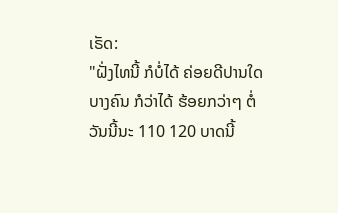ເຣັດ:
"ຝັ່ງໄທນີ້ ກໍບໍ່ໄດ້ ຄ່ອຍດີປານໃດ ບາງຄົນ ກໍວ່າໄດ້ ຮ້ອຍກວ່າໆ ຕໍ່ວັນນີ້ນະ 110 120 ບາດນີ້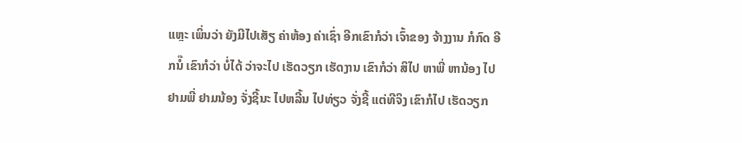ແຫຼະ ເພິ່ນວ່າ ຍັງມີໄປເສັຽ ຄ່າຫ້ອງ ຄ່າເຊົ່າ ອີກເຂົາກໍວ່າ ເຈົ້າຂອງ ຈ້າງງານ ກໍກົດ ອີກນໍ໊ ເຂົາກໍວ່າ ບໍ່ໄດ້ ວ່າຈະໄປ ເຮັດວຽກ ເຮັດງານ ເຂົາກໍວ່າ ສິໄປ ຫາພີ່ ຫານ້ອງ ໄປຢາມພີ່ ຢາມນ້ອງ ຈັ່ງຊີ້ນະ ໄປຫລີ້ນ ໄປທ່ຽວ ຈັ່ງຊີ້ ແຕ່ທີຈິງ ເຂົາກໍໄປ ເຮັດວຽກ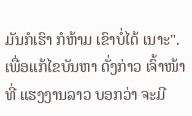ມັນກໍເຮົາ ກໍຫ້າມ ເຂົາບໍ່ໄດ້ ເນາະ".
ເພື່ອແກ້ໄຂບັນຫາ ດັ່ງກ່າວ ເຈົ້າໜ້າທີ່ ແຮງງານລາວ ບອກວ່າ ຈະມີ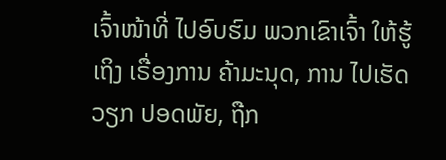ເຈົ້າໜ້າທີ່ ໄປອົບຮົມ ພວກເຂົາເຈົ້າ ໃຫ້ຮູ້ເຖິງ ເຣື່ອງການ ຄ້າມະນຸດ, ການ ໄປເຮັດວຽກ ປອດພັຍ, ຖືກ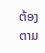ຕ້ອງ ຕາມ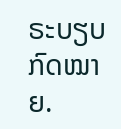ຣະບຽບ ກົດໝາຍ.